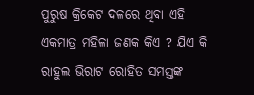ପୁରୁଷ କ୍ରିକେଟ ଦଳରେ ଥିବା ଏହି ଏକମାତ୍ର ମହିଳା ଜଣକ କିଏ ? ଯିଏ କି ରାହୁଲ ଭିରାଟ ରୋହିତ ସମସ୍ତଙ୍କ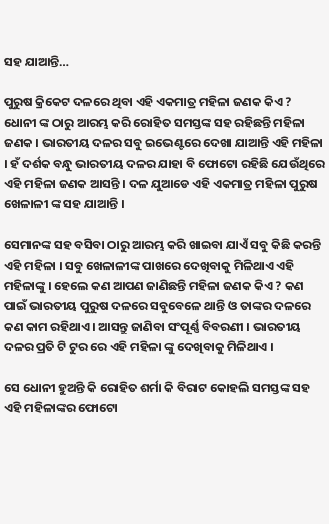ସହ ଯାଆନ୍ତି…

ପୁରୁଷ କ୍ରିକେଟ ଦଳରେ ଥିବା ଏହି ଏକମାତ୍ର ମହିଳା ଜଣକ କିଏ ? ଧୋନୀ ଙ୍କ ଠାରୁ ଆରମ୍ଭ କରି ରୋହିତ ସମସ୍ତଙ୍କ ସହ ରହିଛନ୍ତି ମହିଳା ଜଣକ । ଭାରତୀୟ ଦଳର ସବୁ ଇଭେଣ୍ଟରେ ଦେଖା ଯାଆନ୍ତି ଏହି ମହିଳା । ହଁ ଦର୍ଶକ ବନ୍ଧୁ ଭାରତୀୟ ଦଳର ଯାହା ବି ଫୋଟୋ ରହିଛି ଯେଉଁଥିରେ ଏହି ମହିଳା ଜଣକ ଆସନ୍ତି । ଦଳ ଯୁଆଡେ ଏହି ଏକମାତ୍ର ମହିଳା ପୁରୁଷ ଖେଳାଳୀ ଙ୍କ ସହ ଯାଆନ୍ତି ।

ସେମାନଙ୍କ ସହ ବସିବା ଠାରୁ ଆରମ୍ଭ କରି ଖାଇବା ଯାଏଁ ସବୁ କିଛି କରନ୍ତି ଏହି ମହିଳା । ସବୁ ଖେଳାଳୀଙ୍କ ପାଖରେ ଦେଖିବାକୁ ମିଳିଥାଏ ଏହି ମହିଳାଙ୍କୁ । ହେଲେ କଣ ଆପଣ ଜାଣିଛନ୍ତି ମହିଳା ଜଣକ କିଏ ? କଣ ପାଇଁ ଭାରତୀୟ ପୁରୁଷ ଦଳରେ ସବୁବେଳେ ଥାନ୍ତି ଓ ତାଙ୍କର ଦଳରେ କଣ କାମ ରହିଥାଏ । ଆସନ୍ତୁ ଜାଣିବା ସଂପୂର୍ଣ୍ଣ ବିବରଣୀ । ଭାରତୀୟ ଦଳର ପ୍ରତି ଟି ଟୁର ରେ ଏହି ମହିଳା ଙ୍କୁ ଦେଖିବାକୁ ମିଳିଥାଏ ।

ସେ ଧୋନୀ ହୁଅନ୍ତି କି ରୋହିତ ଶର୍ମା କି ବିରାଟ କୋହଲି ସମସ୍ତଙ୍କ ସହ ଏହି ମହିଳାଙ୍କର ଫୋଟୋ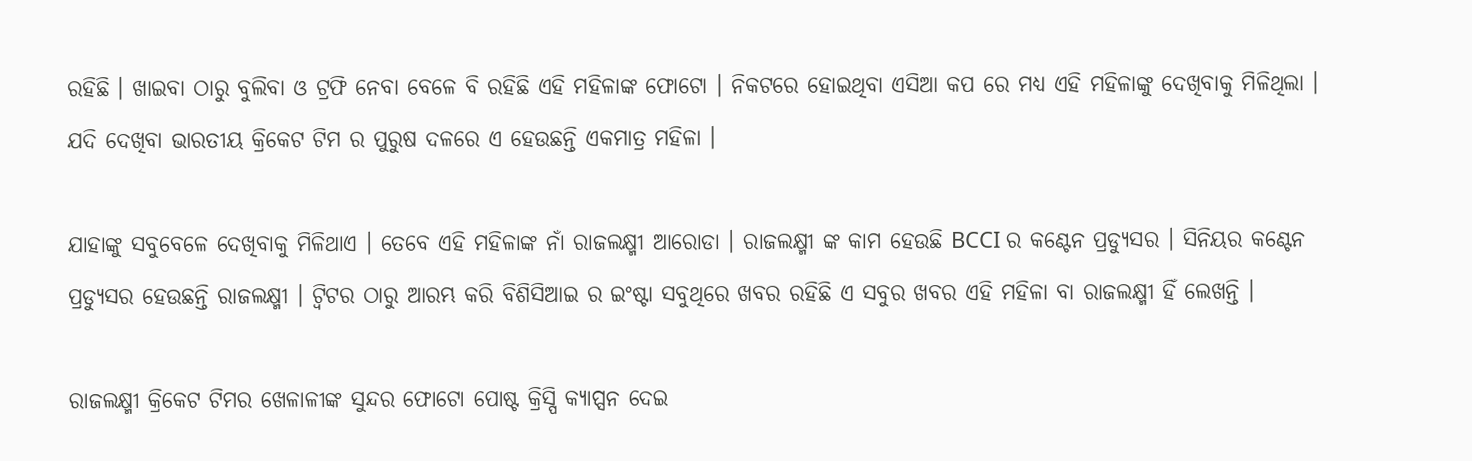ରହିଛି । ଖାଇବା ଠାରୁ ବୁଲିବା ଓ ଟ୍ରଫି ନେବା ବେଳେ ବି ରହିଛି ଏହି ମହିଳାଙ୍କ ଫୋଟୋ । ନିକଟରେ ହୋଇଥିବା ଏସିଆ କପ ରେ ମଧ୍ୟ ଏହି ମହିଳାଙ୍କୁ ଦେଖିବାକୁ ମିଳିଥିଲା । ଯଦି ଦେଖିବା ଭାରତୀୟ କ୍ରିକେଟ ଟିମ ର ପୁରୁଷ ଦଳରେ ଏ ହେଉଛନ୍ତି ଏକମାତ୍ର ମହିଳା ।

ଯାହାଙ୍କୁ ସବୁବେଳେ ଦେଖିବାକୁ ମିଳିଥାଏ । ତେବେ ଏହି ମହିଳାଙ୍କ ନାଁ ରାଜଲକ୍ଷ୍ମୀ ଆରୋଡା । ରାଜଲକ୍ଷ୍ମୀ ଙ୍କ କାମ ହେଉଛି BCCI ର କଣ୍ଟେନ ପ୍ରଡ୍ୟୁସର । ସିନିୟର କଣ୍ଟେନ ପ୍ରଡ୍ୟୁସର ହେଉଛନ୍ତି ରାଜଲକ୍ଷ୍ମୀ । ଟ୍ବିଟର ଠାରୁ ଆରମ୍ଭ କରି ବିଶିସିଆଇ ର ଇଂଷ୍ଟା ସବୁଥିରେ ଖବର ରହିଛି ଏ ସବୁର ଖବର ଏହି ମହିଳା ବା ରାଜଲକ୍ଷ୍ମୀ ହିଁ ଲେଖନ୍ତି ।

ରାଜଲକ୍ଷ୍ମୀ କ୍ରିକେଟ ଟିମର ଖେଳାଳୀଙ୍କ ସୁନ୍ଦର ଫୋଟୋ ପୋଷ୍ଟ କ୍ରିସ୍ପି କ୍ୟାପ୍ସନ ଦେଇ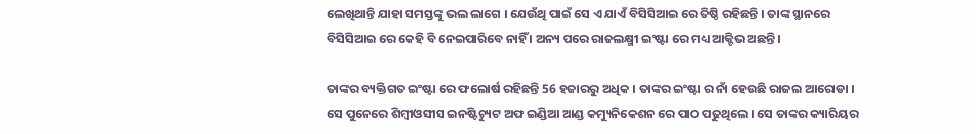ଲେଖିଥାନ୍ତି ଯାହା ସମସ୍ତଙ୍କୁ ଭଲ ଲାଗେ । ଯେଉଁଥି ପାଇଁ ସେ ଏ ଯାଏଁ ବିସିସିଆଇ ରେ ତିଷ୍ଠି ରହିଛନ୍ତି । ତାଙ୍କ ସ୍ଥାନରେ ବିସିସିଆଇ ରେ କେହି ବି ନେଇପାରିବେ ନାହିଁ । ଅନ୍ୟ ପରେ ରାଜଲକ୍ଷ୍ମୀ ଇଂଷ୍ଟା ରେ ମଧ୍ୟ ଆକ୍ଟିଭ ଅଛନ୍ତି ।

ତାଙ୍କର ବ୍ୟକ୍ତିଗତ ଇଂଷ୍ଟା ରେ ଫଲୋର୍ଷ ରହିଛନ୍ତି 56 ହଜାରରୁ ଅଧିକ । ତାଙ୍କର ଇଂଷ୍ଟା ର ନାଁ ହେଉଛି ରାଜଲ ଆରୋଡା । ସେ ପୁନେରେ ଶିମ୍ବୀଓସୀସ ଇନଷ୍ଟିଚ୍ୟୁଟ ଅଫ ଇଣ୍ଡିଆ ଆଣ୍ଡ କମ୍ୟୁନିକେଶନ ରେ ପାଠ ପଢୁଥିଲେ । ସେ ତାଙ୍କର କ୍ୟାରିୟର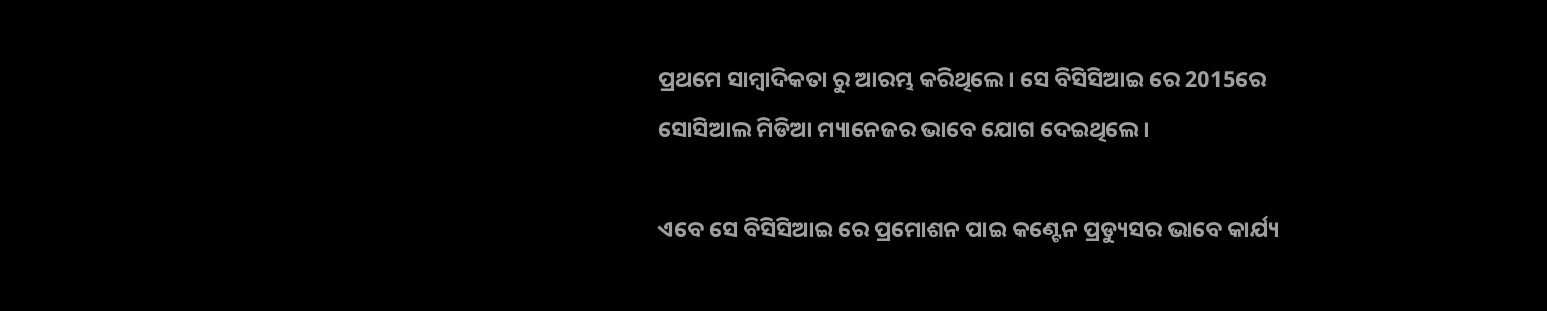ପ୍ରଥମେ ସାମ୍ବାଦିକତା ରୁ ଆରମ୍ଭ କରିଥିଲେ । ସେ ବିସିସିଆଇ ରେ 2015ରେ ସୋସିଆଲ ମିଡିଆ ମ୍ୟାନେଜର ଭାବେ ଯୋଗ ଦେଇଥିଲେ ।

ଏବେ ସେ ବିସିସିଆଇ ରେ ପ୍ରମୋଶନ ପାଇ କଣ୍ଟେନ ପ୍ରଡ୍ୟୁସର ଭାବେ କାର୍ଯ୍ୟ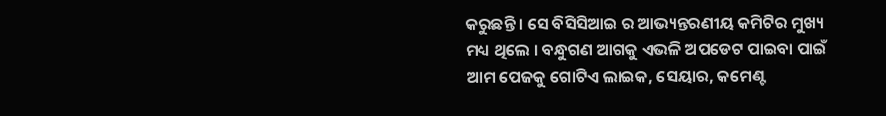କରୁଛନ୍ତି । ସେ ବିସିସିଆଇ ର ଆଭ୍ୟନ୍ତରଣୀୟ କମିଟିର ମୁଖ୍ୟ ମଧ୍ୟ ଥିଲେ । ବନ୍ଧୁଗଣ ଆଗକୁ ଏଭଳି ଅପଡେଟ ପାଇବା ପାଇଁ ଆମ ପେଜକୁ ଗୋଟିଏ ଲାଇକ, ସେୟାର, କମେଣ୍ଟ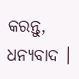କରନ୍ତୁ, ଧନ୍ୟବାଦ ।